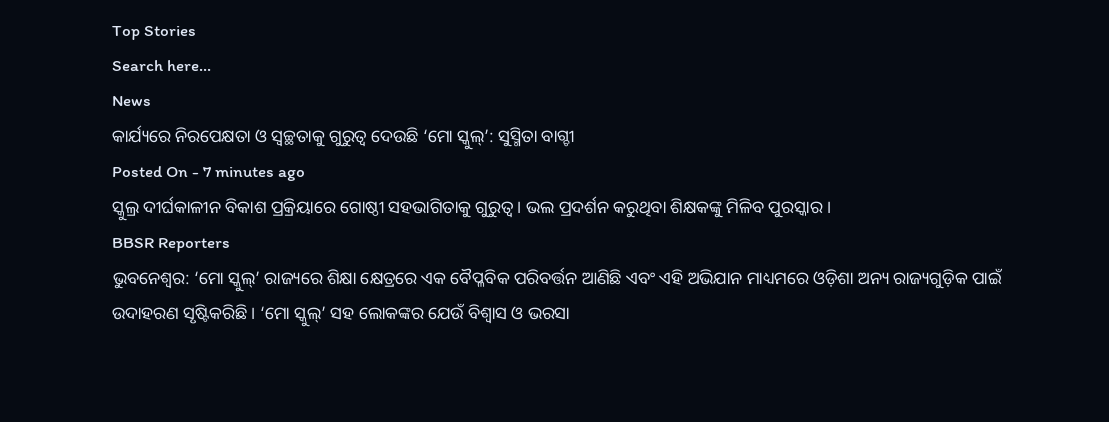Top Stories
Search here...
News
କାର୍ଯ୍ୟରେ ନିରପେକ୍ଷତା ଓ ସ୍ୱଚ୍ଛତାକୁ ଗୁରୁତ୍ୱ ଦେଉଛି ‘ମୋ ସ୍କୁଲ୍’: ସୁସ୍ମିତା ବାଗ୍ଚୀ
Posted On - 7 minutes ago
ସ୍କୁଲ୍ର ଦୀର୍ଘକାଳୀନ ବିକାଶ ପ୍ରକ୍ରିୟାରେ ଗୋଷ୍ଠୀ ସହଭାଗିତାକୁ ଗୁରୁତ୍ୱ । ଭଲ ପ୍ରଦର୍ଶନ କରୁଥିବା ଶିକ୍ଷକଙ୍କୁ ମିଳିବ ପୁରସ୍କାର ।
BBSR Reporters
ଭୁବନେଶ୍ୱର: ‘ମୋ ସ୍କୁଲ୍’ ରାଜ୍ୟରେ ଶିକ୍ଷା କ୍ଷେତ୍ରରେ ଏକ ବୈପ୍ଳବିକ ପରିବର୍ତ୍ତନ ଆଣିଛି ଏବଂ ଏହି ଅଭିଯାନ ମାଧ୍ୟମରେ ଓଡ଼ିଶା ଅନ୍ୟ ରାଜ୍ୟଗୁଡ଼ିକ ପାଇଁ ଉଦାହରଣ ସୃଷ୍ଟିକରିଛି । ‘ମୋ ସ୍କୁଲ୍’ ସହ ଲୋକଙ୍କର ଯେଉଁ ବିଶ୍ୱାସ ଓ ଭରସା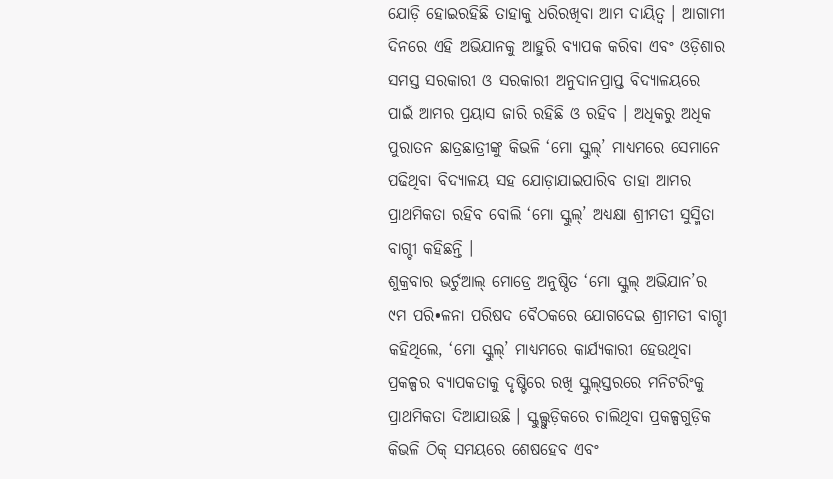ଯୋଡ଼ି ହୋଇରହିଛି ତାହାକୁ ଧରିରଖିବା ଆମ ଦାୟିତ୍ୱ । ଆଗାମୀ ଦିନରେ ଏହି ଅଭିଯାନକୁ ଆହୁରି ବ୍ୟାପକ କରିବା ଏବଂ ଓଡ଼ିଶାର ସମସ୍ତ ସରକାରୀ ଓ ସରକାରୀ ଅନୁଦାନପ୍ରାପ୍ତ ବିଦ୍ୟାଳୟରେ ପାଇଁ ଆମର ପ୍ରୟାସ ଜାରି ରହିଛି ଓ ରହିବ । ଅଧିକରୁ ଅଧିକ ପୁରାତନ ଛାତ୍ରଛାତ୍ରୀଙ୍କୁ କିଭଳି ‘ମୋ ସ୍କୁଲ୍’ ମାଧ୍ୟମରେ ସେମାନେ ପଢିଥିବା ବିଦ୍ୟାଳୟ ସହ ଯୋଡ଼ାଯାଇପାରିବ ତାହା ଆମର ପ୍ରାଥମିକତା ରହିବ ବୋଲି ‘ମୋ ସ୍କୁଲ୍’ ଅଧ୍ୟକ୍ଷା ଶ୍ରୀମତୀ ସୁସ୍ମିତା ବାଗ୍ଚୀ କହିଛନ୍ତି ।
ଶୁକ୍ରବାର ଭର୍ଚୁଆଲ୍ ମୋଡ୍ରେ ଅନୁଷ୍ଠିତ ‘ମୋ ସ୍କୁଲ୍ ଅଭିଯାନ’ର ୯ମ ପରି•ଳନା ପରିଷଦ ବୈଠକରେ ଯୋଗଦେଇ ଶ୍ରୀମତୀ ବାଗ୍ଚୀ କହିଥିଲେ, ‘ମୋ ସ୍କୁଲ୍’ ମାଧ୍ୟମରେ କାର୍ଯ୍ୟକାରୀ ହେଉଥିବା ପ୍ରକଳ୍ପର ବ୍ୟାପକତାକୁ ଦୃଷ୍ଟିରେ ରଖି ସ୍କୁଲ୍ସ୍ତରରେ ମନିଟରିଂକୁ ପ୍ରାଥମିକତା ଦିଆଯାଉଛି । ସ୍କୁଲ୍ଗୁଡ଼ିକରେ ଚାଲିଥିବା ପ୍ରକଳ୍ପଗୁଡ଼ିକ କିଭଳି ଠିକ୍ ସମୟରେ ଶେଷହେବ ଏବଂ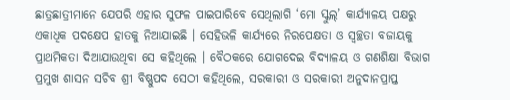ଛାତ୍ରଛାତ୍ରୀମାନେ ଯେପରି ଏହାର ସୁଫଳ ପାଇପାରିବେ ସେଥିଲାଗି ‘ମୋ ସ୍କୁଲ୍’ କାର୍ଯ୍ୟାଳୟ ପକ୍ଷରୁ ଏକାଧିକ ପଦକ୍ଷେପ ହାତକୁ ନିଆଯାଇଛି । ସେହିଭଳି କାର୍ଯ୍ୟରେ ନିରପେକ୍ଷତା ଓ ସ୍ୱଚ୍ଛତା ବଜାୟକୁ ପ୍ରାଥମିକତା ଦିଆଯାଉଥିବା ସେ କହିଥିଲେ । ବୈଠକରେ ଯୋଗଦେଇ ବିଦ୍ୟାଳୟ ଓ ଗଣଶିକ୍ଷା ବିଭାଗ ପ୍ରମୁଖ ଶାସନ ସଚିବ ଶ୍ରୀ ବିଷ୍ଣୁପଦ ସେଠୀ କହିଥିଲେ, ସରକାରୀ ଓ ସରକାରୀ ଅନୁଦାନପ୍ରାପ୍ତ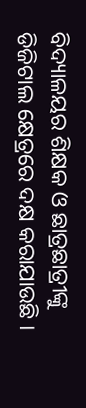ବିଦ୍ୟାଳୟର ଶିକ୍ଷକ ଓ ଛାତ୍ରଛାତ୍ରୀଙ୍କୁ ଡିଜିଟାଲ କ୍ଷେତ୍ରରେ ଦକ୍ଷ କରାଯାଉଛି ।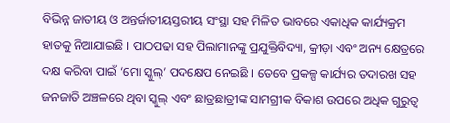ବିଭିନ୍ନ ଜାତୀୟ ଓ ଅନ୍ତର୍ଜାତୀୟସ୍ତରୀୟ ସଂସ୍ଥା ସହ ମିଳିତ ଭାବରେ ଏକାଧିକ କାର୍ଯ୍ୟକ୍ରମ ହାତକୁ ନିଆଯାଇଛି । ପାଠପଢା ସହ ପିଲାମାନଙ୍କୁ ପ୍ରଯୁକ୍ତିବିଦ୍ୟା, କ୍ରୀଡ଼ା ଏବଂ ଅନ୍ୟ କ୍ଷେତ୍ରରେ ଦକ୍ଷ କରିବା ପାଇଁ ‘ମୋ ସ୍କୁଲ୍’ ପଦକ୍ଷେପ ନେଇଛି । ତେବେ ପ୍ରକଳ୍ପ କାର୍ଯ୍ୟର ତଦାରଖ ସହ ଜନଜାତି ଅଞ୍ଚଳରେ ଥିବା ସ୍କୁଲ୍ ଏବଂ ଛାତ୍ରଛାତ୍ରୀଙ୍କ ସାମଗ୍ରୀକ ବିକାଶ ଉପରେ ଅଧିକ ଗୁରୁତ୍ୱ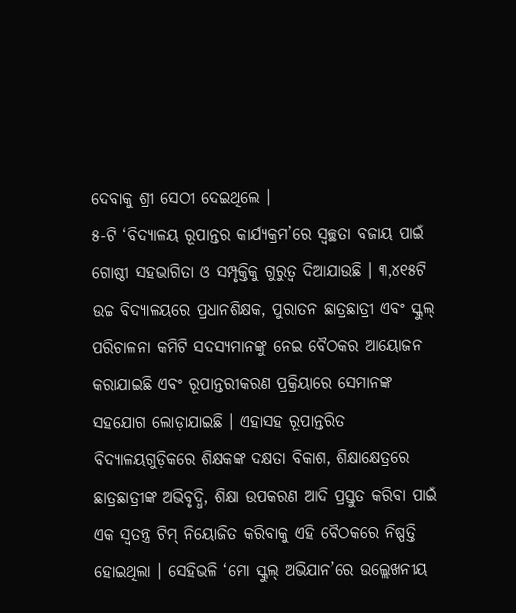ଦେବାକୁ ଶ୍ରୀ ସେଠୀ ଦେଇଥିଲେ ।
୫-ଟି ‘ବିଦ୍ୟାଳୟ ରୂପାନ୍ତର କାର୍ଯ୍ୟକ୍ରମ’ରେ ସ୍ୱଚ୍ଛତା ବଜାୟ ପାଇଁ ଗୋଷ୍ଠୀ ସହଭାଗିତା ଓ ସମ୍ପୃକ୍ତିକୁ ଗୁରୁତ୍ୱ ଦିଆଯାଉଛି । ୩,୪୧୫ଟି ଉଚ୍ଚ ବିଦ୍ୟାଳୟରେ ପ୍ରଧାନଶିକ୍ଷକ, ପୁରାତନ ଛାତ୍ରଛାତ୍ରୀ ଏବଂ ସ୍କୁଲ୍ ପରିଚାଳନା କମିଟି ସଦସ୍ୟମାନଙ୍କୁ ନେଇ ବୈଠକର ଆୟୋଜନ କରାଯାଇଛି ଏବଂ ରୂପାନ୍ତରୀକରଣ ପ୍ରକ୍ରିୟାରେ ସେମାନଙ୍କ ସହଯୋଗ ଲୋଡ଼ାଯାଇଛି । ଏହାସହ ରୂପାନ୍ତରିତ ବିଦ୍ୟାଳୟଗୁଡ଼ିକରେ ଶିକ୍ଷକଙ୍କ ଦକ୍ଷତା ବିକାଶ, ଶିକ୍ଷାକ୍ଷେତ୍ରରେ ଛାତ୍ରଛାତ୍ରୀଙ୍କ ଅଭିବୃଦ୍ଧି, ଶିକ୍ଷା ଉପକରଣ ଆଦି ପ୍ରସ୍ତୁତ କରିବା ପାଇଁ ଏକ ସ୍ୱତନ୍ତ୍ର ଟିମ୍ ନିୟୋଜିତ କରିବାକୁ ଏହି ବୈଠକରେ ନିଷ୍ପତ୍ତି ହୋଇଥିଲା । ସେହିଭଳି ‘ମୋ ସ୍କୁଲ୍ ଅଭିଯାନ’ରେ ଉଲ୍ଲେଖନୀୟ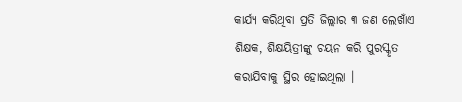କାର୍ଯ୍ୟ କରିଥିବା ପ୍ରତି ଜିଲ୍ଲାର ୩ ଜଣ ଲେଖାଁଏ ଶିକ୍ଷକ, ଶିକ୍ଷୟିତ୍ରୀଙ୍କୁ ଚୟନ କରି ପୁରସ୍କୃତ କରାଯିବାକୁ ସ୍ଥିର ହୋଇଥିଲା ।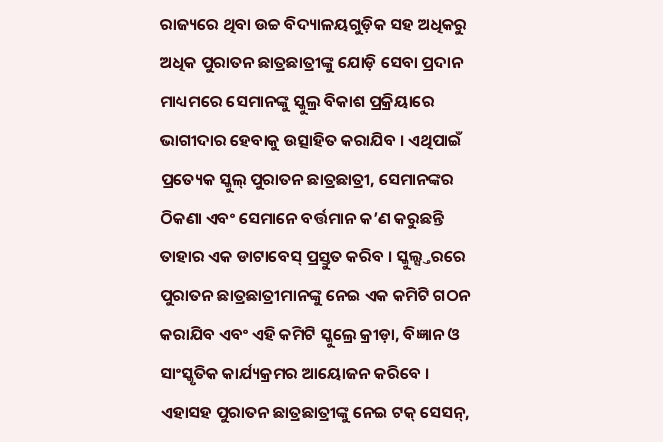ରାଜ୍ୟରେ ଥିବା ଉଚ୍ଚ ବିଦ୍ୟାଳୟଗୁଡ଼ିକ ସହ ଅଧିକରୁ ଅଧିକ ପୁରାତନ ଛାତ୍ରଛାତ୍ରୀଙ୍କୁ ଯୋଡ଼ି ସେବା ପ୍ରଦାନ ମାଧ୍ୟମରେ ସେମାନଙ୍କୁ ସ୍କୁଲ୍ର ବିକାଶ ପ୍ରକ୍ରିୟାରେ ଭାଗୀଦାର ହେବାକୁ ଉତ୍ସାହିତ କରାଯିବ । ଏଥିପାଇଁ ପ୍ରତ୍ୟେକ ସ୍କୁଲ୍ ପୁରାତନ ଛାତ୍ରଛାତ୍ରୀ, ସେମାନଙ୍କର ଠିକଣା ଏବଂ ସେମାନେ ବର୍ତ୍ତମାନ କ’ଣ କରୁଛନ୍ତି ତାହାର ଏକ ଡାଟାବେସ୍ ପ୍ରସ୍ତୁତ କରିବ । ସ୍କୁଲ୍ସ୍ତରରେ ପୁରାତନ ଛାତ୍ରଛାତ୍ରୀମାନଙ୍କୁ ନେଇ ଏକ କମିଟି ଗଠନ କରାଯିବ ଏବଂ ଏହି କମିଟି ସ୍କୁଲ୍ରେ କ୍ରୀଡ଼ା, ବିଜ୍ଞାନ ଓ ସାଂସ୍କୃତିକ କାର୍ଯ୍ୟକ୍ରମର ଆୟୋଜନ କରିବେ । ଏହାସହ ପୁରାତନ ଛାତ୍ରଛାତ୍ରୀଙ୍କୁ ନେଇ ଟକ୍ ସେସନ୍,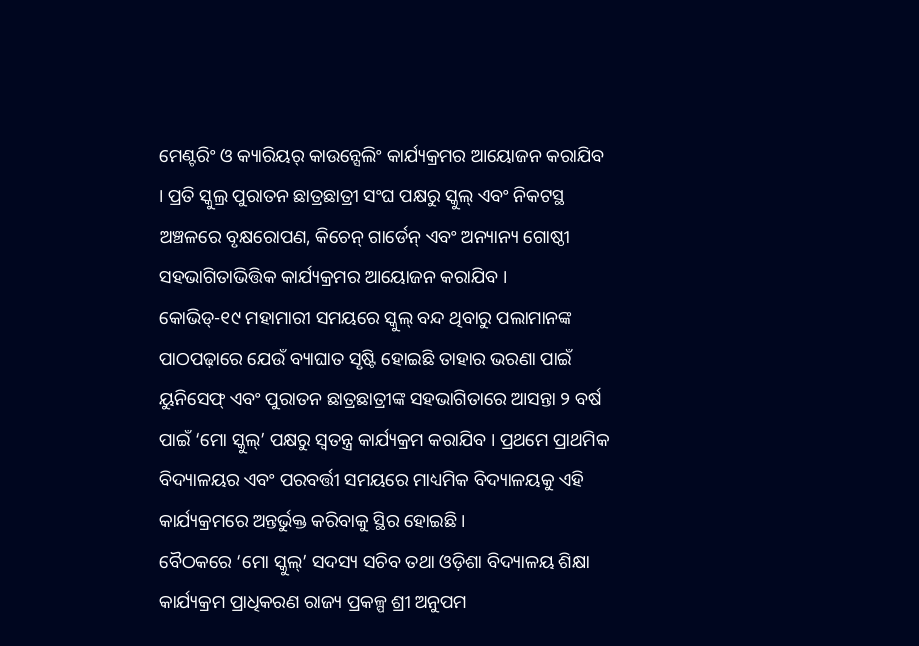ମେଣ୍ଟରିଂ ଓ କ୍ୟାରିୟର୍ କାଉନ୍ସେଲିଂ କାର୍ଯ୍ୟକ୍ରମର ଆୟୋଜନ କରାଯିବ । ପ୍ରତି ସ୍କୁଲ୍ର ପୁରାତନ ଛାତ୍ରଛାତ୍ରୀ ସଂଘ ପକ୍ଷରୁ ସ୍କୁଲ୍ ଏବଂ ନିକଟସ୍ଥ ଅଞ୍ଚଳରେ ବୃକ୍ଷରୋପଣ, କିଚେନ୍ ଗାର୍ଡେନ୍ ଏବଂ ଅନ୍ୟାନ୍ୟ ଗୋଷ୍ଠୀ ସହଭାଗିତାଭିତ୍ତିକ କାର୍ଯ୍ୟକ୍ରମର ଆୟୋଜନ କରାଯିବ ।
କୋଭିଡ୍-୧୯ ମହାମାରୀ ସମୟରେ ସ୍କୁଲ୍ ବନ୍ଦ ଥିବାରୁ ପଲାମାନଙ୍କ ପାଠପଢ଼ାରେ ଯେଉଁ ବ୍ୟାଘାତ ସୃଷ୍ଟି ହୋଇଛି ତାହାର ଭରଣା ପାଇଁ ୟୁନିସେଫ୍ ଏବଂ ପୁରାତନ ଛାତ୍ରଛାତ୍ରୀଙ୍କ ସହଭାଗିତାରେ ଆସନ୍ତା ୨ ବର୍ଷ ପାଇଁ ‘ମୋ ସ୍କୁଲ୍’ ପକ୍ଷରୁ ସ୍ୱତନ୍ତ୍ର କାର୍ଯ୍ୟକ୍ରମ କରାଯିବ । ପ୍ରଥମେ ପ୍ରାଥମିକ ବିଦ୍ୟାଳୟର ଏବଂ ପରବର୍ତ୍ତୀ ସମୟରେ ମାଧ୍ୟମିକ ବିଦ୍ୟାଳୟକୁ ଏହି କାର୍ଯ୍ୟକ୍ରମରେ ଅନ୍ତର୍ଭୁକ୍ତ କରିବାକୁ ସ୍ଥିର ହୋଇଛି ।
ବୈଠକରେ ‘ମୋ ସ୍କୁଲ୍’ ସଦସ୍ୟ ସଚିବ ତଥା ଓଡ଼ିଶା ବିଦ୍ୟାଳୟ ଶିକ୍ଷା କାର୍ଯ୍ୟକ୍ରମ ପ୍ରାଧିକରଣ ରାଜ୍ୟ ପ୍ରକଳ୍ପ ଶ୍ରୀ ଅନୁପମ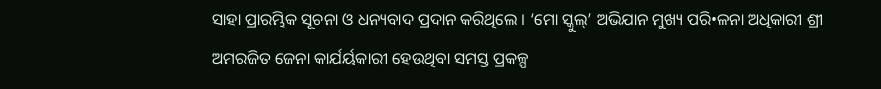ସାହା ପ୍ରାରମ୍ଭିକ ସୂଚନା ଓ ଧନ୍ୟବାଦ ପ୍ରଦାନ କରିଥିଲେ । ‘ମୋ ସ୍କୁଲ୍’ ଅଭିଯାନ ମୁଖ୍ୟ ପରି•ଳନା ଅଧିକାରୀ ଶ୍ରୀ ଅମରଜିତ ଜେନା କାର୍ଯର୍ୟକାରୀ ହେଉଥିବା ସମସ୍ତ ପ୍ରକଳ୍ପ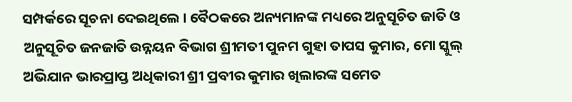ସମ୍ପର୍କରେ ସୂଚନା ଦେଇଥିଲେ । ବୈଠକରେ ଅନ୍ୟମାନଙ୍କ ମଧ୍ୟରେ ଅନୁସୂଚିତ ଜାତି ଓ ଅନୁସୂଚିତ ଜନଜାତି ଉନ୍ନୟନ ବିଭାଗ ଶ୍ରୀମତୀ ପୁନମ ଗୁହା ତାପସ କୁମାର, ମୋ ସ୍କୁଲ୍ ଅଭିଯାନ ଭାରପ୍ରାପ୍ତ ଅଧିକାରୀ ଶ୍ରୀ ପ୍ରବୀର କୁମାର ଖିଲାରଙ୍କ ସମେତ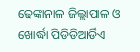ଢେଙ୍କାନାଳ ଜିଲ୍ଲାପାଳ ଓ ଖୋର୍ଦ୍ଧା ପିଡିଡିଆର୍ଡିଏ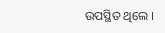ଉପସ୍ଥିତ ଥିଲେ ।